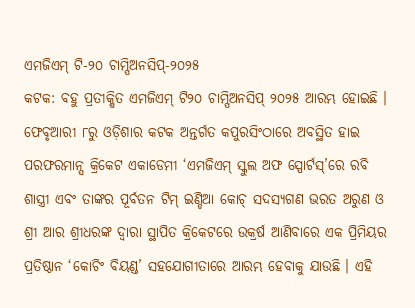ଏମଜିଏମ୍ ଟି-୨୦ ଚାମ୍ପିଅନସିପ୍-୨୦୨୫
କଟକ: ବହୁ ପ୍ରତୀକ୍ଷିତ ଏମଜିଏମ୍ ଟି୨୦ ଚାମ୍ପିଅନସିପ୍ ୨୦୨୫ ଆରମ୍ଭ ହୋଇଛି । ଫେବୃଆରୀ ୮ରୁ ଓଡ଼ିଶାର କଟକ ଅନ୍ତର୍ଗତ କପୁରସିଂଠାରେ ଅବସ୍ଥିତ ହାଇ ପରଫରମାନ୍ସ କ୍ରିକେଟ ଏକାଡେମୀ ‘ଏମଜିଏମ୍ ସ୍କୁଲ ଅଫ ସ୍ପୋର୍ଟସ୍’ରେ ରବି ଶାସ୍ତ୍ରୀ ଏବଂ ତାଙ୍କର ପୂର୍ବତନ ଟିମ୍ ଇଣ୍ଡିଆ କୋଚ୍ ସଦସ୍ୟଗଣ ଭରତ ଅରୁଣ ଓ ଶ୍ରୀ ଆର ଶ୍ରୀଧରଙ୍କ ଦ୍ୱାରା ସ୍ଥାପିତ କ୍ରିକେଟରେ ଉକ୍ରର୍ଷ ଆଣିବାରେ ଏକ ପ୍ରିମିୟର ପ୍ରତିଷ୍ଠାନ ‘କୋଚିଂ ବିୟଣ୍ଡ’ ସହଯୋଗୀତାରେ ଆରମ୍ଭ ହେବାକୁ ଯାଉଛି । ଏହି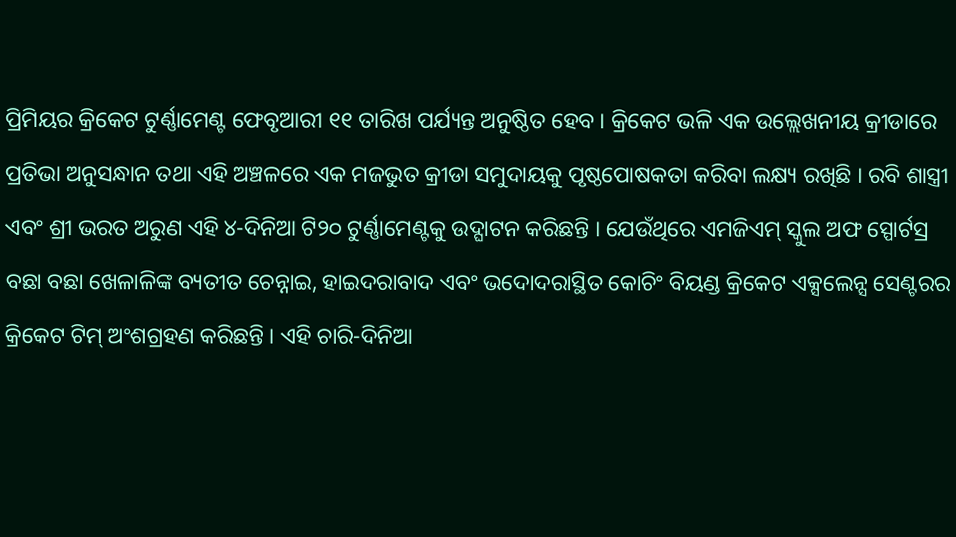ପ୍ରିମିୟର କ୍ରିକେଟ ଟୁର୍ଣ୍ଣାମେଣ୍ଟ ଫେବୃଆରୀ ୧୧ ତାରିଖ ପର୍ଯ୍ୟନ୍ତ ଅନୁଷ୍ଠିତ ହେବ । କ୍ରିକେଟ ଭଳି ଏକ ଉଲ୍ଲେଖନୀୟ କ୍ରୀଡାରେ ପ୍ରତିଭା ଅନୁସନ୍ଧାନ ତଥା ଏହି ଅଞ୍ଚଳରେ ଏକ ମଜଭୁତ କ୍ରୀଡା ସମୁଦାୟକୁ ପୃଷ୍ଠପୋଷକତା କରିବା ଲକ୍ଷ୍ୟ ରଖିଛି । ରବି ଶାସ୍ତ୍ରୀ ଏବଂ ଶ୍ରୀ ଭରତ ଅରୁଣ ଏହି ୪-ଦିନିଆ ଟି୨୦ ଟୁର୍ଣ୍ଣାମେଣ୍ଟକୁ ଉଦ୍ଘାଟନ କରିଛନ୍ତି । ଯେଉଁଥିରେ ଏମଜିଏମ୍ ସ୍କୁଲ ଅଫ ସ୍ପୋର୍ଟସ୍ର ବଛା ବଛା ଖେଳାଳିଙ୍କ ବ୍ୟତୀତ ଚେନ୍ନାଇ, ହାଇଦରାବାଦ ଏବଂ ଭଦୋଦରାସ୍ଥିତ କୋଚିଂ ବିୟଣ୍ଡ କ୍ରିକେଟ ଏକ୍ସଲେନ୍ସ ସେଣ୍ଟରର କ୍ରିକେଟ ଟିମ୍ ଅଂଶଗ୍ରହଣ କରିଛନ୍ତି । ଏହି ଚାରି-ଦିନିଆ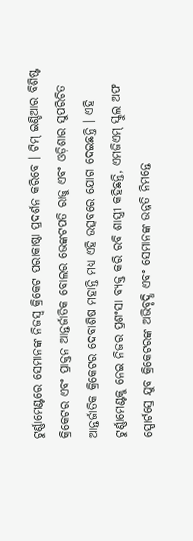ଟୁର୍ଣ୍ଣାମେଣ୍ଟରେ ସେମାନଙ୍କ ନିଜସ୍ୱ କ୍ରିକେଟ ପରାକାଷ୍ଠା ପ୍ରଦର୍ଶନ କରିବେ । ଟିମ୍ ଇଣ୍ଡିଆର ବିଶିଷ୍ଟ କ୍ରିକେଟର ଏବଂ ପ୍ରାକ୍ତନ ଆନ୍ତର୍ଜାତିକ ବୋଲର ଭେଙ୍କଟପତି ରାଜୁ ଏବଂ ଓଡ଼ିଶାର ସୁପରିଚିତ ଆନ୍ତର୍ଜାତିକ କ୍ରିକେଟର ଦେବାଶିଷ ମହାନ୍ତି ମଧ୍ୟ ଏହି ଉତ୍ସବରେ ଯୋଗ ଦେଇଛନ୍ତି । ଏହି ଟୁର୍ଣ୍ଣାମେଣ୍ଟକୁ ନେଇ ନିଜର ପ୍ରଶଂସା ବ୍ୟକ୍ତ କରି ରବି ଶାସ୍ତ୍ରୀ କହିଛନ୍ତି, ଏମଜିଏମ୍ ସ୍କୁଲ ଅଫ ସ୍ପୋର୍ଟସ୍ରେ ଯୁବ କ୍ରିକେଟରଙ୍କ ଅଭିବୃଦ୍ଧି ଏବଂ ସେମାନଙ୍କ ଉନ୍ନତି ନିମନ୍ତେ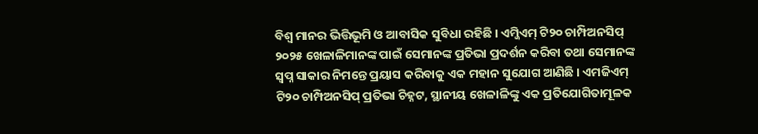ବିଶ୍ୱ ମାନର ଭିତ୍ତିଭୂମି ଓ ଆବାସିକ ସୁବିଧା ରହିଛି । ଏମ୍ଜିଏମ୍ ଟି୨୦ ଚାମ୍ପିଅନସିପ୍ ୨୦୨୫ ଖେଳାଳିମାନଙ୍କ ପାଇଁ ସେମାନଙ୍କ ପ୍ରତିଭା ପ୍ରଦର୍ଶନ କରିବା ତଥା ସେମାନଙ୍କ ସ୍ୱପ୍ନ ସାକାର ନିମନ୍ତେ ପ୍ରୟାସ କରିବାକୁ ଏକ ମହାନ ସୁଯୋଗ ଆଣିଛି । ଏମଜିଏମ୍ ଟି୨୦ ଚାମ୍ପିଅନସିପ୍ ପ୍ରତିଭା ଚିହ୍ନଟ, ସ୍ଥାନୀୟ ଖେଳାଳିଙ୍କୁ ଏକ ପ୍ରତିଯୋଗିତାମୂଳକ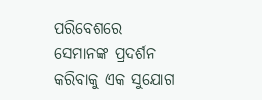ପରିବେଶରେ ସେମାନଙ୍କ ପ୍ରଦର୍ଶନ କରିବାକୁ ଏକ ସୁଯୋଗ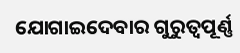ଯୋଗାଇଦେବାର ଗୁରୁତ୍ୱପୂର୍ଣ୍ଣ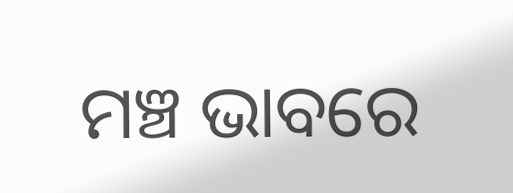ମଞ୍ଚ ଭାବରେ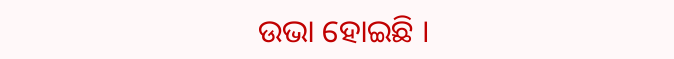ଉଭା ହୋଇଛି ।